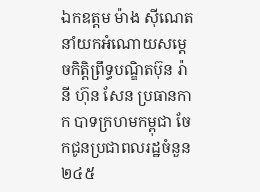ឯកឧត្តម ម៉ាង ស៊ីណេត នាំយកអំណោយសម្ដេចកិត្តិព្រឹទ្ធបណ្ឌិតប៊ុន រ៉ានី ហ៊ុន សែន ប្រធានកាក បាទក្រហមកម្ពុជា ចែកជូនប្រជាពលរដ្ឋចំនួន ២៤៥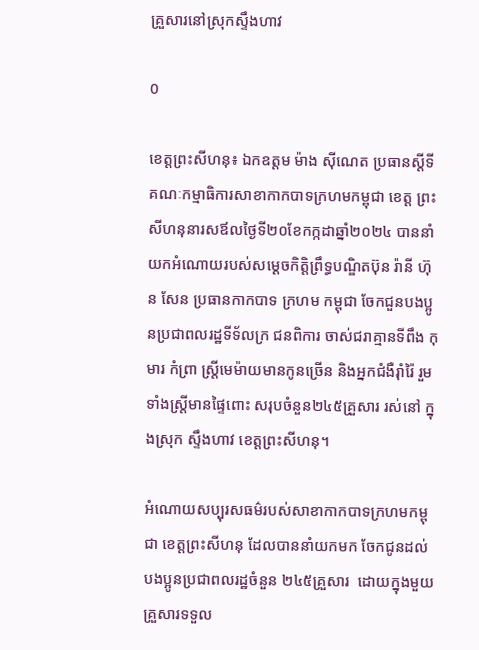គ្រួសារនៅស្រុកស្ទឹងហាវ

0

ខេត្តព្រះសីហនុ៖ ឯកឧត្តម ម៉ាង ស៊ីណេត ប្រធានស្ដីទីគណៈកម្មាធិការសាខាកាកបាទក្រហមកម្ពុជា ខេត្ត ព្រះសីហនុនារសឪលថ្ងៃទី២០ខែកក្កដាឆ្នាំ២០២៤ បាននាំយកអំណោយរបស់សម្ដេចកិត្តិព្រឹទ្ធបណ្ឌិតប៊ុន រ៉ានី ហ៊ុន សែន ប្រធានកាកបាទ ក្រហម កម្ពុជា ចែកជួនបងប្អូនប្រជាពលរដ្ឋទីទ័លក្រ ជនពិការ ចាស់ជរាគ្មានទីពឹង កុមារ កំព្រា ស្ត្រីមេម៉ាយមានកូនច្រើន និងអ្នកជំងឺរ៉ាំរ៉ៃ រួមទាំងស្ត្រីមានផ្ទៃពោះ សរុបចំនួន២៤៥គ្រួសារ រស់នៅ ក្នុងស្រុក ស្ទឹងហាវ ខេត្តព្រះសីហនុ។

អំណោយសប្បុរសធម៌របស់សាខាកាកបាទក្រហមកម្ពុជា ខេត្តព្រះសីហនុ ដែលបាននាំយកមក ចែកជូនដល់បងប្អូនប្រជាពលរដ្ឋចំនួន ២៤៥គ្រួសារ  ដោយក្នុងមួយគ្រួសារទទួល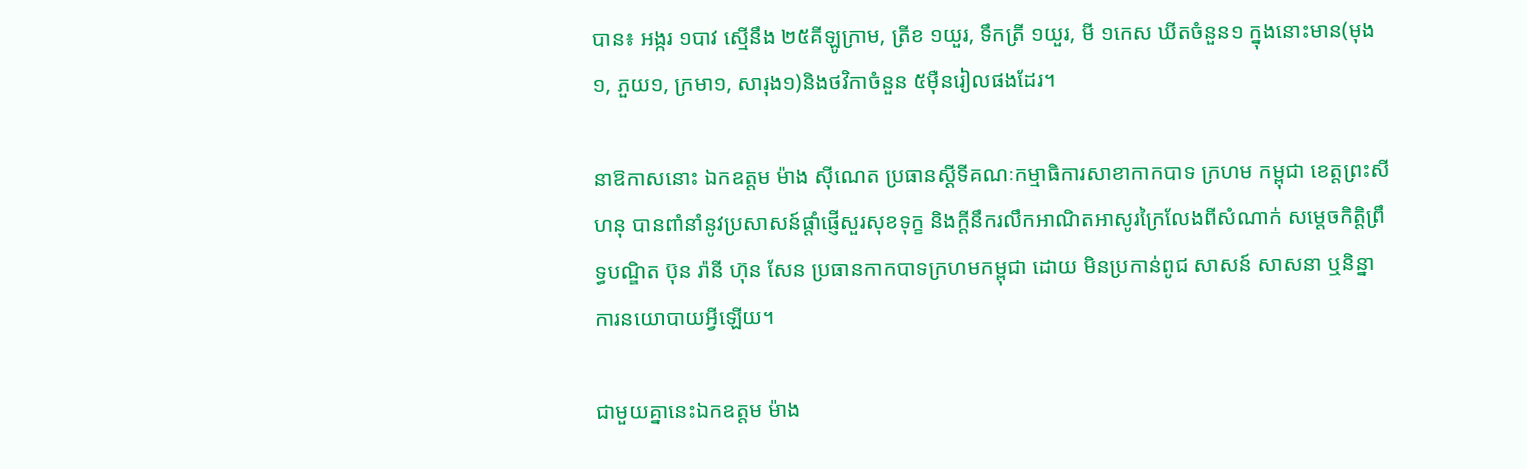បាន៖ អង្ករ ១បាវ ស្មើនឹង ២៥គីឡូក្រាម, ត្រីខ ១យួរ, ទឹកត្រី ១យួរ, មី ១កេស ឃីតចំនួន១ ក្នុងនោះមាន(មុង១, ភួយ១, ក្រមា១, សារុង១)និងថវិកាចំនួន ៥ម៉ឺនរៀលផងដែរ។

នាឱកាសនោះ ឯកឧត្តម ម៉ាង ស៊ីណេត ប្រធានស្ដីទីគណៈកម្មាធិការសាខាកាកបាទ ក្រហម កម្ពុជា ខេត្តព្រះសីហនុ បានពាំនាំនូវប្រសាសន៍ផ្ដាំផ្ញើសួរសុខទុក្ខ និងក្ដីនឹករលឹកអាណិតអាសូរក្រៃលែងពីសំណាក់ សម្ដេចកិត្តិព្រឹទ្ធបណ្ឌិត ប៊ុន រ៉ានី ហ៊ុន សែន ប្រធានកាកបាទក្រហមកម្ពុជា ដោយ មិនប្រកាន់ពូជ សាសន៍ សាសនា ឬនិន្នាការនយោបាយអ្វីឡើយ។

ជាមួយគ្នានេះឯកឧត្តម ម៉ាង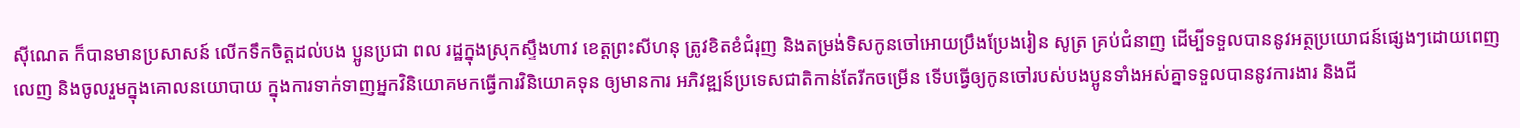ស៊ីណេត ក៏បានមានប្រសាសន៍ លើកទឹកចិត្តដល់បង ប្អូនប្រជា ពល រដ្ឋក្នុងស្រុកស្ទឹងហាវ ខេត្តព្រះសីហនុ ត្រូវខិតខំជំរុញ និងតម្រង់ទិសកូនចៅអោយប្រឹងប្រែងរៀន សូត្រ គ្រប់ជំនាញ ដើម្បីទទួលបាននូវអត្ថប្រយោជន៍ផ្សេងៗដោយពេញលេញ និងចូលរួមក្នុងគោលនយោបាយ ក្នុងការទាក់ទាញអ្នកវិនិយោគមកធ្វើការវិនិយោគទុន ឲ្យមានការ អភិវឌ្ឍន៍ប្រទេសជាតិកាន់តែរីកចម្រើន ទើបធ្វើឲ្យកូនចៅរបស់បងប្អូនទាំងអស់គ្នាទទួលបាននូវការងារ និងជី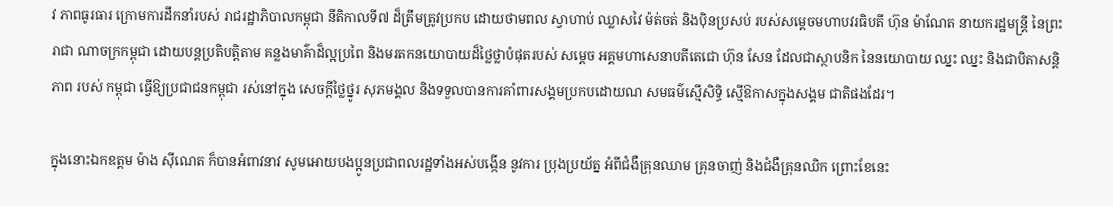វ ភាពធូរធារ ក្រោមការដឹកនាំរបស់ រាជរដ្ឋាភិបាលកម្ពុជា នីតិកាលទី៧ ដ៏ត្រឹមត្រូវប្រកប ដោយថាមពល ស្វាហាប់ ឈ្លាសវៃ ម៉ត់ចត់ និងប៉ិនប្រសប់ របស់សម្តេចមហាបវរធិបតី ហ៊ុន ម៉ាណែត នាយករដ្ឋមន្ត្រី នៃព្រះរាជា ណាចក្រកម្ពុជា ដោយបន្តប្រតិបត្តិតាម គន្លងមាគ៌ាដ៏ល្អប្រពៃ និងមរតកនយោបាយដ៏ថ្លៃថ្លាបំផុតរបស់ សម្តេច អគ្គមហាសេនាបតីតេជោ ហ៊ុន សែន ដែលជាស្ថាបនិក នៃនយោបាយ ឈ្នះ ឈ្នះ និងជាបិតាសន្តិភាព របស់ កម្ពុជា ធ្វើឱ្យប្រជាជនកម្ពុជា រស់នៅក្នុង សេចក្តីថ្លៃថ្នូរ សុភមង្គល និងទទួលបានការគាំពារសង្គមប្រកបដោយណ សមធម៌ស្មើសិទ្ធិ ស្មើឱកាសក្នុងសង្គម ជាតិផងដែរ។

ក្នុងនោះឯកឧត្តម ម៉ាង ស៊ីណេត ក៏បានអំពាវនាវ សូមអោយបងប្អូនប្រជាពលរដ្ឋទាំងអស់បង្កើន នូវការ ប្រុងប្រយ័ត្ន អំពីជំងឺគ្រុនឈាម គ្រុនចាញ់ និងជំងឺគ្រុនឈិក ព្រោះខែនេះ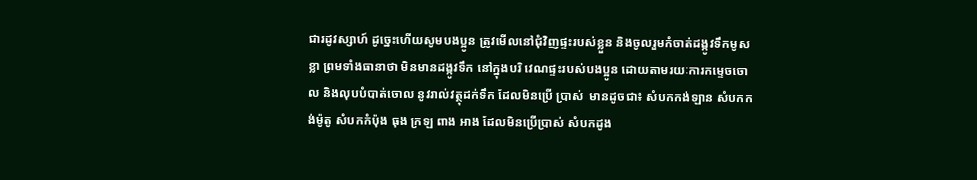ជារដូវស្សាហ៍ ដូច្នេះហើយសូមបងប្អូន ត្រូវមើលនៅជុំវិញផ្ទះរបស់ខ្លួន និងចូលរួមកំចាត់ដង្កូវទឹកមូសខ្លា ព្រមទាំងធានាថា មិនមានដង្កូវទឹក នៅក្នុងបរិ វេណផ្ទះរបស់បងប្អូន ដោយតាមរយៈការកម្ទេចចោល និងលុបបំបាត់ចោល នូវរាល់វត្ថុដក់ទឹក ដែលមិនប្រើ ប្រាស់  មានដូចជា៖ សំបកកង់ឡាន សំបកកង់ម៉ូតូ សំបកកំប៉ុង ធុង ក្រឡ ពាង អាង ដែលមិនប្រើប្រាស់ សំបកដូង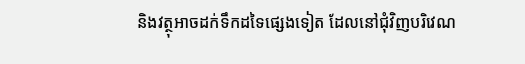និងវត្ថុអាចដក់ទឹកដទៃផ្សេងទៀត ដែលនៅជុំវិញបរិវេណ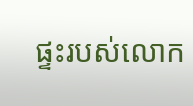ផ្ទះរបស់លោក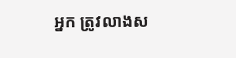អ្នក ត្រូវលាងស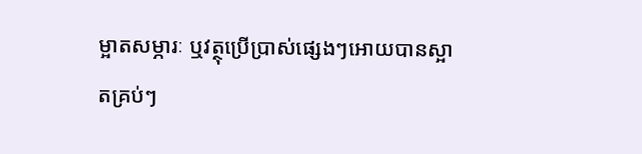ម្អាតសម្ភារៈ ឬវត្ថុប្រើប្រាស់ផ្សេងៗអោយបានស្អាតគ្រប់ៗ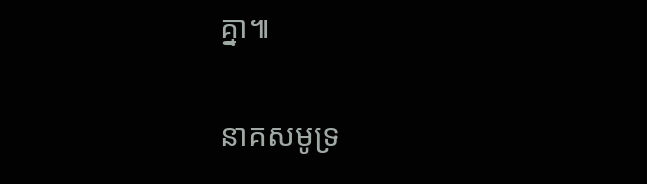គ្នា៕

នាគសមូទ្រ